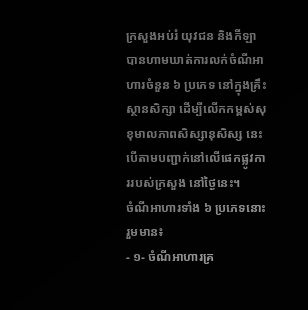ក្រសួងអប់រំ យុវជន និងកីឡា បានហាមឃាត់ការលក់ចំណីអាហារចំនួន ៦ ប្រភេទ នៅក្នុងគ្រឹះស្ថានសិក្សា ដើម្បីលើកកម្ពស់សុខុមាលភាពសិស្សានុសិស្ស នេះបើតាមបញ្ជាក់នៅលើផេកផ្លូវការរបស់ក្រសួង នៅថ្ងៃនេះ។
ចំណីអាហារទាំង ៦ ប្រភេទនោះរួមមាន៖
- ១- ចំណីអាហារគ្រ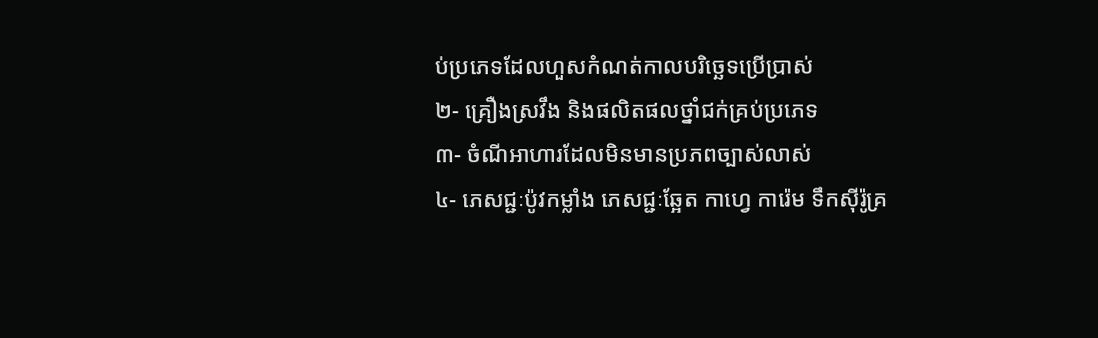ប់ប្រភេទដែលហួសកំណត់កាលបរិច្ឆេទប្រើប្រាស់
២- គ្រឿងស្រវឹង និងផលិតផលថ្នាំជក់គ្រប់ប្រភេទ
៣- ចំណីអាហារដែលមិនមានប្រភពច្បាស់លាស់
៤- ភេសជ្ជៈប៉ូវកម្លាំង ភេសជ្ជៈឆ្អែត កាហ្វេ ការ៉េម ទឹកស៊ីរ៉ូគ្រ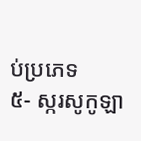ប់ប្រភេទ
៥- ស្ករសូកូឡា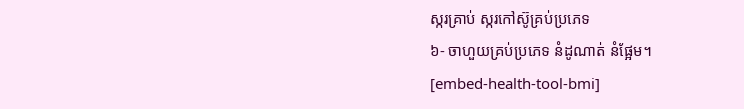ស្ករគ្រាប់ ស្ករកៅស៊ូគ្រប់ប្រភេទ
៦- ចាហួយគ្រប់ប្រភេទ នំដូណាត់ នំផ្អែម។
[embed-health-tool-bmi]